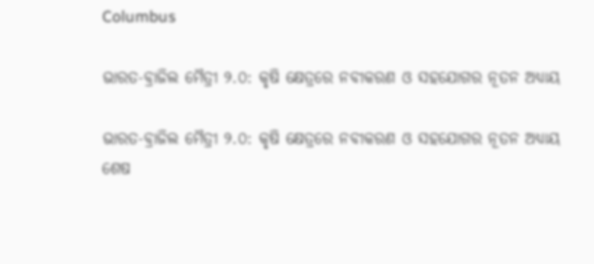Columbus

ଭାରତ-ବ୍ରାଜିଲ ମୈତ୍ରୀ ୨.୦: କୃଷି କ୍ଷେତ୍ରରେ ନବୀକରଣ ଓ ସହଯୋଗର ନୂତନ ଅଧ୍ୟାୟ

ଭାରତ-ବ୍ରାଜିଲ ମୈତ୍ରୀ ୨.୦: କୃଷି କ୍ଷେତ୍ରରେ ନବୀକରଣ ଓ ସହଯୋଗର ନୂତନ ଅଧ୍ୟାୟ
ଶେଷ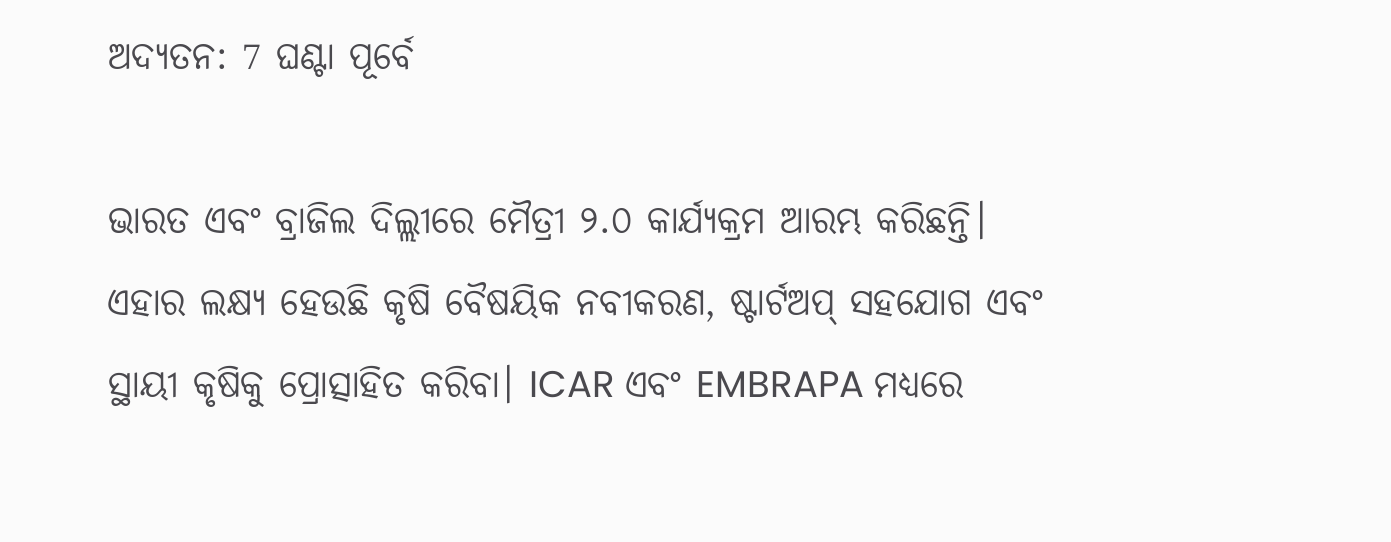ଅଦ୍ୟତନ: 7 ଘଣ୍ଟା ପୂର୍ବେ

ଭାରତ ଏବଂ ବ୍ରାଜିଲ ଦିଲ୍ଲୀରେ ମୈତ୍ରୀ ୨.୦ କାର୍ଯ୍ୟକ୍ରମ ଆରମ୍ଭ କରିଛନ୍ତି। ଏହାର ଲକ୍ଷ୍ୟ ହେଉଛି କୃଷି ବୈଷୟିକ ନବୀକରଣ, ଷ୍ଟାର୍ଟଅପ୍ ସହଯୋଗ ଏବଂ ସ୍ଥାୟୀ କୃଷିକୁ ପ୍ରୋତ୍ସାହିତ କରିବା। ICAR ଏବଂ EMBRAPA ମଧ୍ୟରେ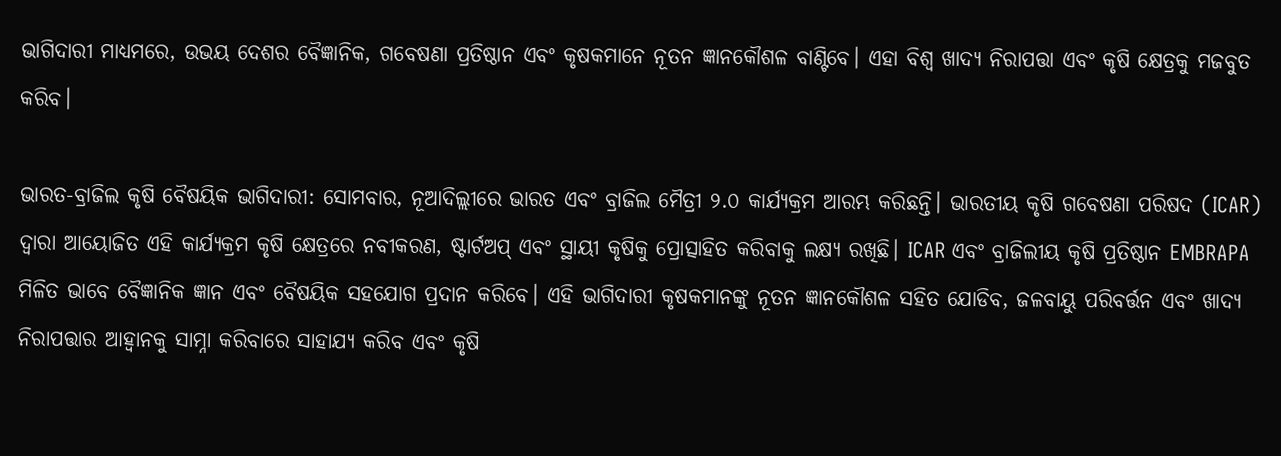ଭାଗିଦାରୀ ମାଧ୍ୟମରେ, ଉଭୟ ଦେଶର ବୈଜ୍ଞାନିକ, ଗବେଷଣା ପ୍ରତିଷ୍ଠାନ ଏବଂ କୃଷକମାନେ ନୂତନ ଜ୍ଞାନକୌଶଳ ବାଣ୍ଟିବେ। ଏହା ବିଶ୍ୱ ଖାଦ୍ୟ ନିରାପତ୍ତା ଏବଂ କୃଷି କ୍ଷେତ୍ରକୁ ମଜବୁତ କରିବ।

ଭାରତ-ବ୍ରାଜିଲ କୃଷି ବୈଷୟିକ ଭାଗିଦାରୀ: ସୋମବାର, ନୂଆଦିଲ୍ଲୀରେ ଭାରତ ଏବଂ ବ୍ରାଜିଲ ମୈତ୍ରୀ ୨.୦ କାର୍ଯ୍ୟକ୍ରମ ଆରମ୍ଭ କରିଛନ୍ତି। ଭାରତୀୟ କୃଷି ଗବେଷଣା ପରିଷଦ (ICAR) ଦ୍ୱାରା ଆୟୋଜିତ ଏହି କାର୍ଯ୍ୟକ୍ରମ କୃଷି କ୍ଷେତ୍ରରେ ନବୀକରଣ, ଷ୍ଟାର୍ଟଅପ୍ ଏବଂ ସ୍ଥାୟୀ କୃଷିକୁ ପ୍ରୋତ୍ସାହିତ କରିବାକୁ ଲକ୍ଷ୍ୟ ରଖିଛି। ICAR ଏବଂ ବ୍ରାଜିଲୀୟ କୃଷି ପ୍ରତିଷ୍ଠାନ EMBRAPA ମିଳିତ ଭାବେ ବୈଜ୍ଞାନିକ ଜ୍ଞାନ ଏବଂ ବୈଷୟିକ ସହଯୋଗ ପ୍ରଦାନ କରିବେ। ଏହି ଭାଗିଦାରୀ କୃଷକମାନଙ୍କୁ ନୂତନ ଜ୍ଞାନକୌଶଳ ସହିତ ଯୋଡିବ, ଜଳବାୟୁ ପରିବର୍ତ୍ତନ ଏବଂ ଖାଦ୍ୟ ନିରାପତ୍ତାର ଆହ୍ୱାନକୁ ସାମ୍ନା କରିବାରେ ସାହାଯ୍ୟ କରିବ ଏବଂ କୃଷି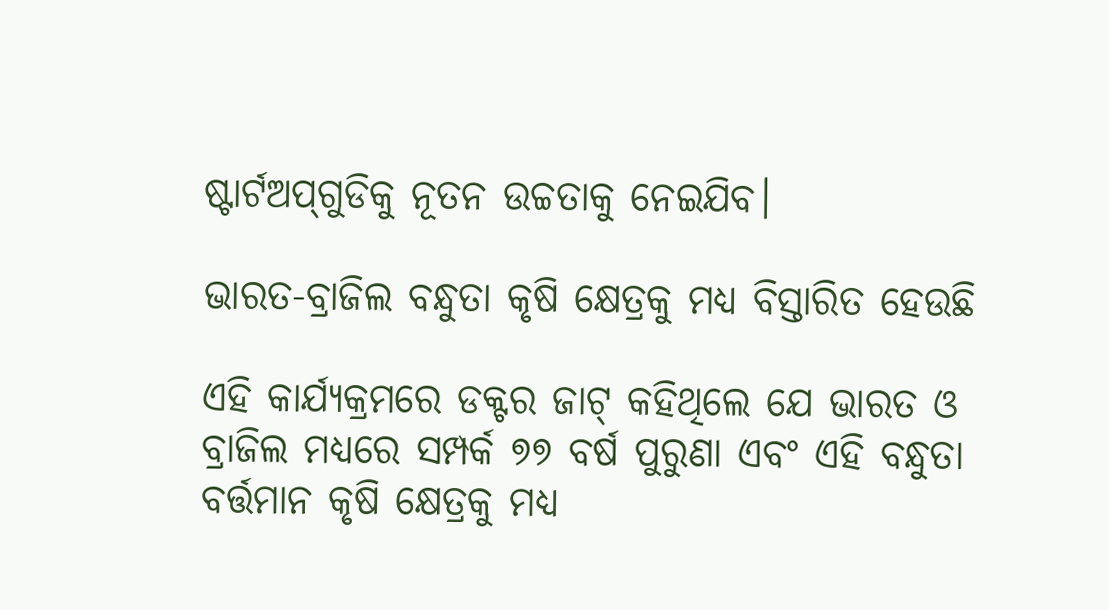ଷ୍ଟାର୍ଟଅପ୍‌ଗୁଡିକୁ ନୂତନ ଉଚ୍ଚତାକୁ ନେଇଯିବ।

ଭାରତ-ବ୍ରାଜିଲ ବନ୍ଧୁତା କୃଷି କ୍ଷେତ୍ରକୁ ମଧ୍ୟ ବିସ୍ତାରିତ ହେଉଛି

ଏହି କାର୍ଯ୍ୟକ୍ରମରେ ଡକ୍ଟର ଜାଟ୍ କହିଥିଲେ ଯେ ଭାରତ ଓ ବ୍ରାଜିଲ ମଧ୍ୟରେ ସମ୍ପର୍କ ୭୭ ବର୍ଷ ପୁରୁଣା ଏବଂ ଏହି ବନ୍ଧୁତା ବର୍ତ୍ତମାନ କୃଷି କ୍ଷେତ୍ରକୁ ମଧ୍ୟ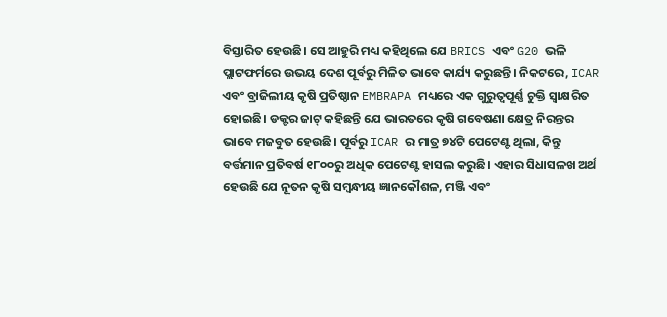ବିସ୍ତାରିତ ହେଉଛି। ସେ ଆହୁରି ମଧ୍ୟ କହିଥିଲେ ଯେ BRICS ଏବଂ G20 ଭଳି ପ୍ଲାଟଫର୍ମରେ ଉଭୟ ଦେଶ ପୂର୍ବରୁ ମିଳିତ ଭାବେ କାର୍ଯ୍ୟ କରୁଛନ୍ତି। ନିକଟରେ, ICAR ଏବଂ ବ୍ରାଜିଲୀୟ କୃଷି ପ୍ରତିଷ୍ଠାନ EMBRAPA ମଧ୍ୟରେ ଏକ ଗୁରୁତ୍ୱପୂର୍ଣ୍ଣ ଚୁକ୍ତି ସ୍ୱାକ୍ଷରିତ ହୋଇଛି। ଡକ୍ଟର ଜାଟ୍ କହିଛନ୍ତି ଯେ ଭାରତରେ କୃଷି ଗବେଷଣା କ୍ଷେତ୍ର ନିରନ୍ତର ଭାବେ ମଜବୁତ ହେଉଛି। ପୂର୍ବରୁ ICAR ର ମାତ୍ର ୭୪ଟି ପେଟେଣ୍ଟ ଥିଲା, କିନ୍ତୁ ବର୍ତ୍ତମାନ ପ୍ରତିବର୍ଷ ୧୮୦୦ରୁ ଅଧିକ ପେଟେଣ୍ଟ ହାସଲ କରୁଛି। ଏହାର ସିଧାସଳଖ ଅର୍ଥ ହେଉଛି ଯେ ନୂତନ କୃଷି ସମ୍ବନ୍ଧୀୟ ଜ୍ଞାନକୌଶଳ, ମଞ୍ଜି ଏବଂ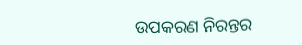ଉପକରଣ ନିରନ୍ତର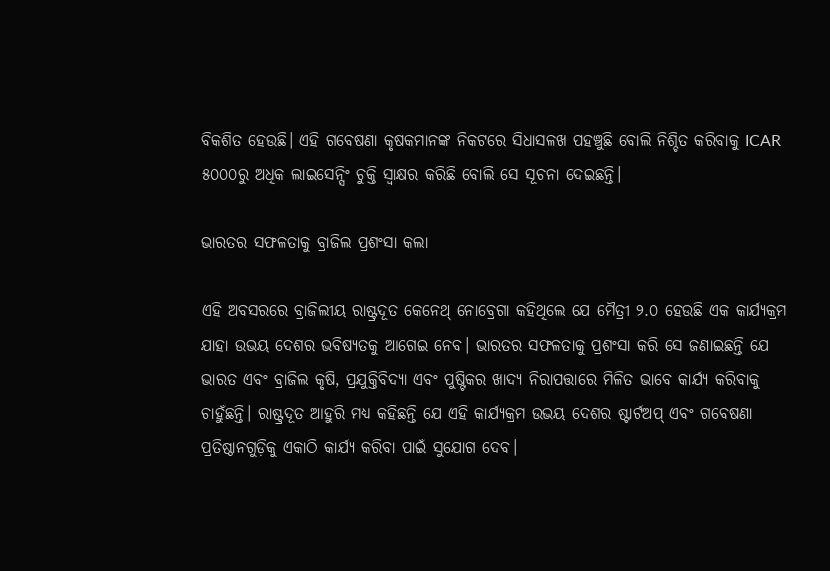ବିକଶିତ ହେଉଛି। ଏହି ଗବେଷଣା କୃଷକମାନଙ୍କ ନିକଟରେ ସିଧାସଳଖ ପହଞ୍ଚୁଛି ବୋଲି ନିଶ୍ଚିତ କରିବାକୁ ICAR ୫୦୦୦ରୁ ଅଧିକ ଲାଇସେନ୍ସିଂ ଚୁକ୍ତି ସ୍ୱାକ୍ଷର କରିଛି ବୋଲି ସେ ସୂଚନା ଦେଇଛନ୍ତି।

ଭାରତର ସଫଳତାକୁ ବ୍ରାଜିଲ ପ୍ରଶଂସା କଲା

ଏହି ଅବସରରେ ବ୍ରାଜିଲୀୟ ରାଷ୍ଟ୍ରଦୂତ କେନେଥ୍ ନୋବ୍ରେଗା କହିଥିଲେ ଯେ ମୈତ୍ରୀ ୨.୦ ହେଉଛି ଏକ କାର୍ଯ୍ୟକ୍ରମ ଯାହା ଉଭୟ ଦେଶର ଭବିଷ୍ୟତକୁ ଆଗେଇ ନେବ। ଭାରତର ସଫଳତାକୁ ପ୍ରଶଂସା କରି ସେ ଜଣାଇଛନ୍ତି ଯେ ଭାରତ ଏବଂ ବ୍ରାଜିଲ କୃଷି, ପ୍ରଯୁକ୍ତିବିଦ୍ୟା ଏବଂ ପୁଷ୍ଟିକର ଖାଦ୍ୟ ନିରାପତ୍ତାରେ ମିଳିତ ଭାବେ କାର୍ଯ୍ୟ କରିବାକୁ ଚାହୁଁଛନ୍ତି। ରାଷ୍ଟ୍ରଦୂତ ଆହୁରି ମଧ୍ୟ କହିଛନ୍ତି ଯେ ଏହି କାର୍ଯ୍ୟକ୍ରମ ଉଭୟ ଦେଶର ଷ୍ଟାର୍ଟଅପ୍ ଏବଂ ଗବେଷଣା ପ୍ରତିଷ୍ଠାନଗୁଡ଼ିକୁ ଏକାଠି କାର୍ଯ୍ୟ କରିବା ପାଇଁ ସୁଯୋଗ ଦେବ।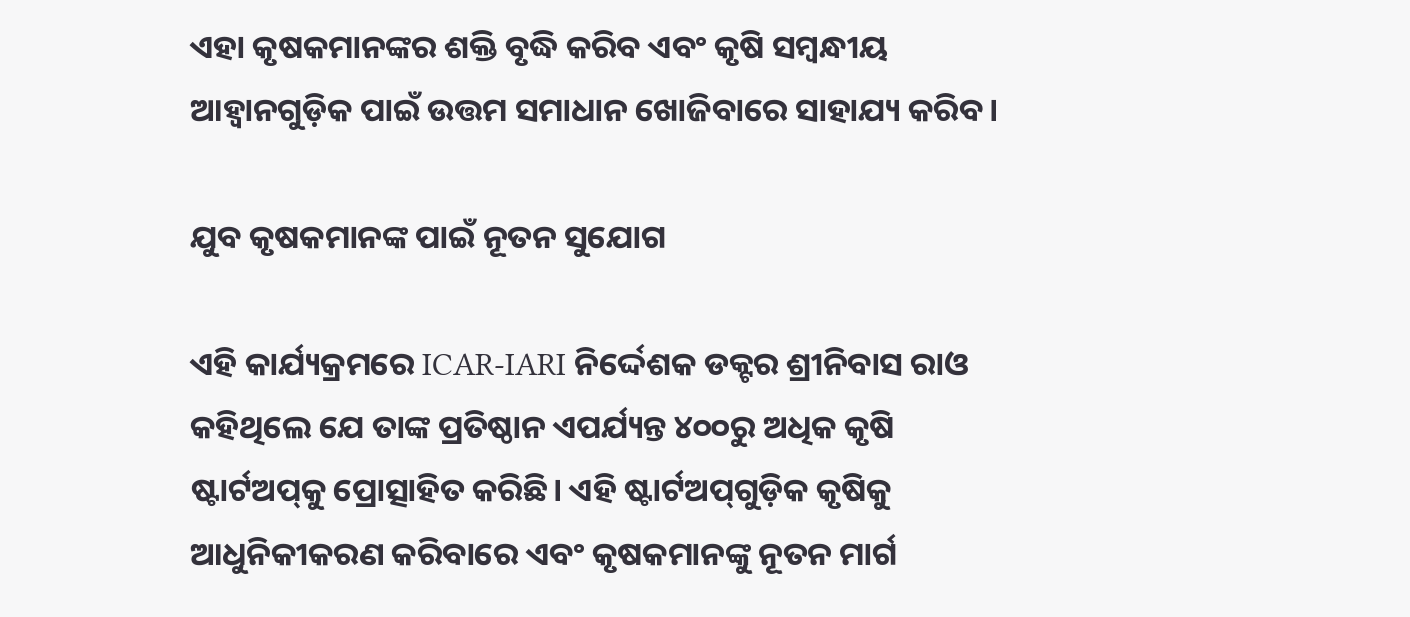ଏହା କୃଷକମାନଙ୍କର ଶକ୍ତି ବୃଦ୍ଧି କରିବ ଏବଂ କୃଷି ସମ୍ବନ୍ଧୀୟ ଆହ୍ୱାନଗୁଡ଼ିକ ପାଇଁ ଉତ୍ତମ ସମାଧାନ ଖୋଜିବାରେ ସାହାଯ୍ୟ କରିବ।

ଯୁବ କୃଷକମାନଙ୍କ ପାଇଁ ନୂତନ ସୁଯୋଗ

ଏହି କାର୍ଯ୍ୟକ୍ରମରେ ICAR-IARI ନିର୍ଦ୍ଦେଶକ ଡକ୍ଟର ଶ୍ରୀନିବାସ ରାଓ କହିଥିଲେ ଯେ ତାଙ୍କ ପ୍ରତିଷ୍ଠାନ ଏପର୍ଯ୍ୟନ୍ତ ୪୦୦ରୁ ଅଧିକ କୃଷି ଷ୍ଟାର୍ଟଅପ୍‌କୁ ପ୍ରୋତ୍ସାହିତ କରିଛି। ଏହି ଷ୍ଟାର୍ଟଅପ୍‌ଗୁଡ଼ିକ କୃଷିକୁ ଆଧୁନିକୀକରଣ କରିବାରେ ଏବଂ କୃଷକମାନଙ୍କୁ ନୂତନ ମାର୍ଗ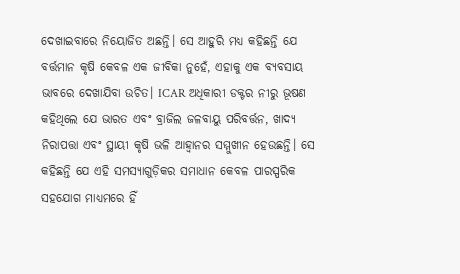ଦେଖାଇବାରେ ନିୟୋଜିତ ଅଛନ୍ତି। ସେ ଆହୁରି ମଧ୍ୟ କହିଛନ୍ତି ଯେ ବର୍ତ୍ତମାନ କୃଷି କେବଳ ଏକ ଜୀବିକା ନୁହେଁ, ଏହାକୁ ଏକ ବ୍ୟବସାୟ ଭାବରେ ଦେଖାଯିବା ଉଚିତ। ICAR ଅଧିକାରୀ ଡକ୍ଟର ନୀରୁ ଭୂଷଣ କହିଥିଲେ ଯେ ଭାରତ ଏବଂ ବ୍ରାଜିଲ ଜଳବାୟୁ ପରିବର୍ତ୍ତନ, ଖାଦ୍ୟ ନିରାପତ୍ତା ଏବଂ ସ୍ଥାୟୀ କୃଷି ଭଳି ଆହ୍ୱାନର ସମ୍ମୁଖୀନ ହେଉଛନ୍ତି। ସେ କହିଛନ୍ତି ଯେ ଏହି ସମସ୍ୟାଗୁଡ଼ିକର ସମାଧାନ କେବଳ ପାରସ୍ପରିକ ସହଯୋଗ ମାଧ୍ୟମରେ ହିଁ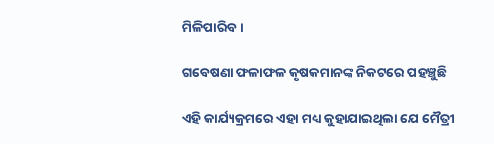ମିଳିପାରିବ।

ଗବେଷଣା ଫଳାଫଳ କୃଷକମାନଙ୍କ ନିକଟରେ ପହଞ୍ଚୁଛି

ଏହି କାର୍ଯ୍ୟକ୍ରମରେ ଏହା ମଧ୍ୟ କୁହାଯାଇଥିଲା ଯେ ମୈତ୍ରୀ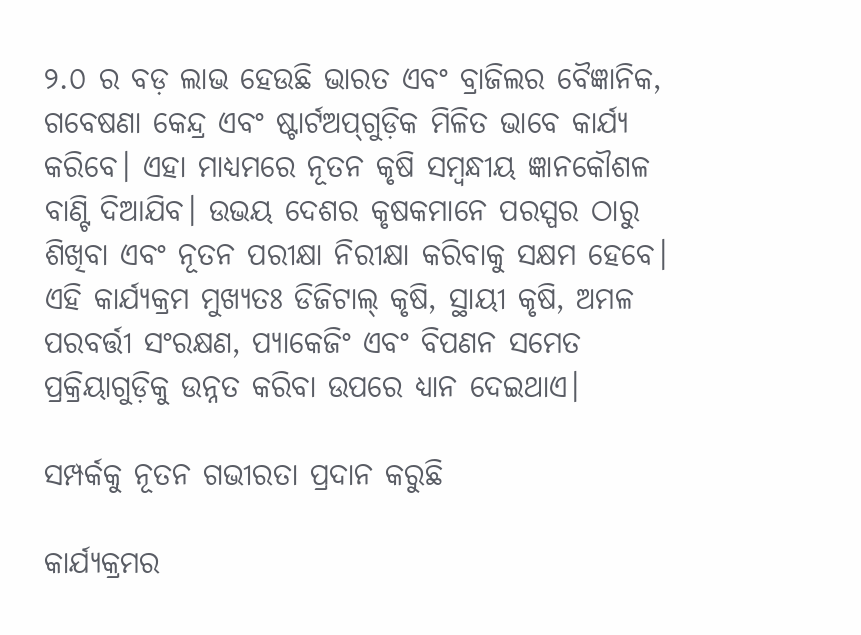୨.୦ ର ବଡ଼ ଲାଭ ହେଉଛି ଭାରତ ଏବଂ ବ୍ରାଜିଲର ବୈଜ୍ଞାନିକ, ଗବେଷଣା କେନ୍ଦ୍ର ଏବଂ ଷ୍ଟାର୍ଟଅପ୍‌ଗୁଡ଼ିକ ମିଳିତ ଭାବେ କାର୍ଯ୍ୟ କରିବେ। ଏହା ମାଧ୍ୟମରେ ନୂତନ କୃଷି ସମ୍ବନ୍ଧୀୟ ଜ୍ଞାନକୌଶଳ ବାଣ୍ଟି ଦିଆଯିବ। ଉଭୟ ଦେଶର କୃଷକମାନେ ପରସ୍ପର ଠାରୁ ଶିଖିବା ଏବଂ ନୂତନ ପରୀକ୍ଷା ନିରୀକ୍ଷା କରିବାକୁ ସକ୍ଷମ ହେବେ। ଏହି କାର୍ଯ୍ୟକ୍ରମ ମୁଖ୍ୟତଃ ଡିଜିଟାଲ୍ କୃଷି, ସ୍ଥାୟୀ କୃଷି, ଅମଳ ପରବର୍ତ୍ତୀ ସଂରକ୍ଷଣ, ପ୍ୟାକେଜିଂ ଏବଂ ବିପଣନ ସମେତ ପ୍ରକ୍ରିୟାଗୁଡ଼ିକୁ ଉନ୍ନତ କରିବା ଉପରେ ଧ୍ୟାନ ଦେଇଥାଏ।

ସମ୍ପର୍କକୁ ନୂତନ ଗଭୀରତା ପ୍ରଦାନ କରୁଛି

କାର୍ଯ୍ୟକ୍ରମର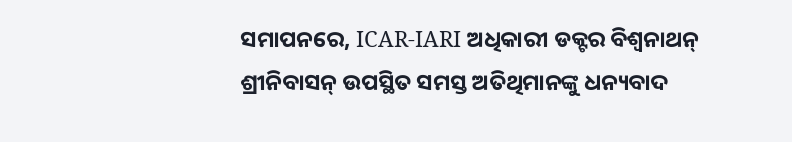ସମାପନରେ, ICAR-IARI ଅଧିକାରୀ ଡକ୍ଟର ବିଶ୍ୱନାଥନ୍ ଶ୍ରୀନିବାସନ୍ ଉପସ୍ଥିତ ସମସ୍ତ ଅତିଥିମାନଙ୍କୁ ଧନ୍ୟବାଦ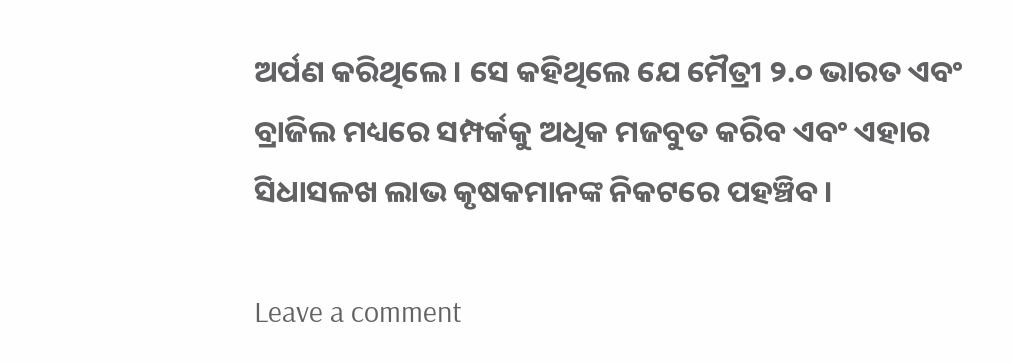ଅର୍ପଣ କରିଥିଲେ। ସେ କହିଥିଲେ ଯେ ମୈତ୍ରୀ ୨.୦ ଭାରତ ଏବଂ ବ୍ରାଜିଲ ମଧ୍ୟରେ ସମ୍ପର୍କକୁ ଅଧିକ ମଜବୁତ କରିବ ଏବଂ ଏହାର ସିଧାସଳଖ ଲାଭ କୃଷକମାନଙ୍କ ନିକଟରେ ପହଞ୍ଚିବ।

Leave a comment